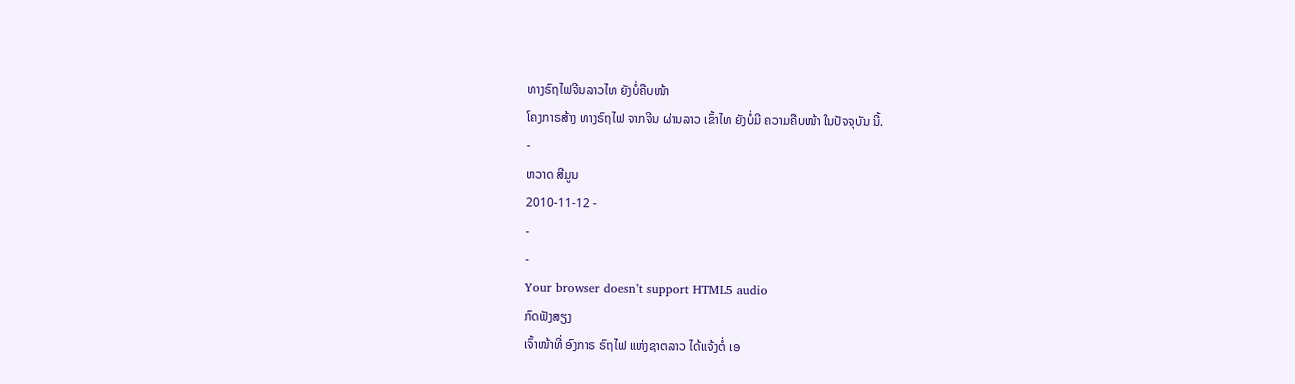ທາງຣົຖໄຟຈີນລາວໄທ ຍັງບໍ່ຄືບໜ້າ
ໂຄງກາຣສ້າງ ທາງຣົຖໄຟ ຈາກຈີນ ຜ່ານລາວ ເຂົ້າໄທ ຍັງບໍ່ມີ ຄວາມຄືບໜ້າ ໃນປັຈຈຸບັນ ນີ້.
-
ຫວາດ ສີມູນ
2010-11-12 -
-
-
Your browser doesn’t support HTML5 audio
ກົດຟັງສຽງ
ເຈົ້າໜ້າທີ່ ອົງກາຣ ຣົຖໄຟ ແຫ່ງຊາຕລາວ ໄດ້ແຈ້ງຕໍ່ ເອ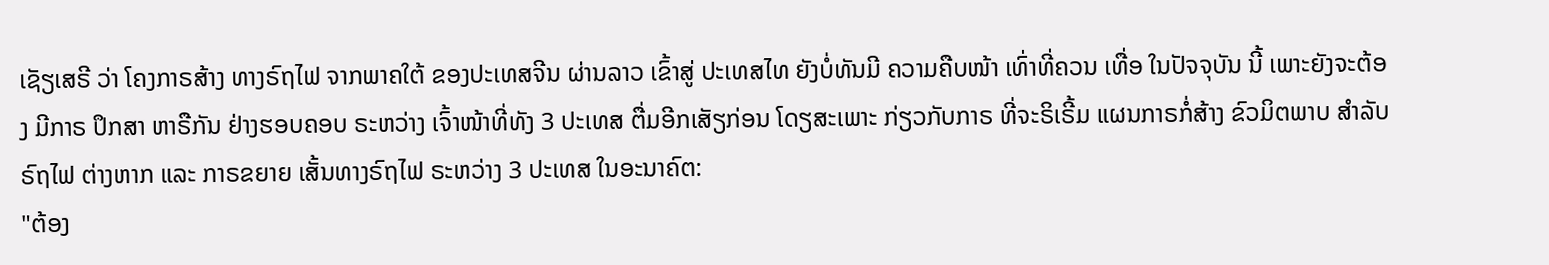ເຊັຽເສຣີ ວ່າ ໂຄງກາຣສ້າງ ທາງຣົຖໄຟ ຈາກພາຄໃຕ້ ຂອງປະເທສຈີນ ຜ່ານລາວ ເຂົ້າສູ່ ປະເທສໄທ ຍັງບໍ່ທັນມີ ຄວາມຄືບໜ້າ ເທົ່າທີ່ຄວນ ເທື່ອ ໃນປັຈຈຸບັນ ນີ້ ເພາະຍັງຈະຕ້ອງ ມີກາຣ ປຶກສາ ຫາຣືກັນ ຢ່າງຮອບຄອບ ຣະຫວ່າງ ເຈົ້າໜ້າທີ່ທັງ 3 ປະເທສ ຕື່ມອີກເສັຽກ່ອນ ໂດຽສະເພາະ ກ່ຽວກັບກາຣ ທີ່ຈະຣິເຣີ້ມ ແຜນກາຣກໍ່ສ້າງ ຂົວມິຕພາບ ສຳລັບຣົຖໄຟ ຕ່າງຫາກ ແລະ ກາຣຂຍາຍ ເສັ້ນທາງຣົຖໄຟ ຣະຫວ່າງ 3 ປະເທສ ໃນອະນາຄົຕ:
"ຕ້ອງ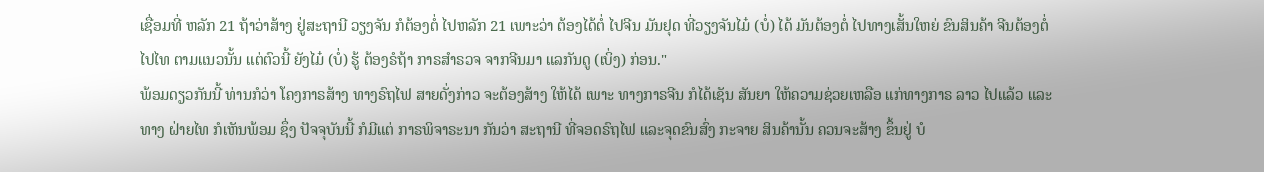ເຊື່ອມທີ່ ຫລັກ 21 ຖ້າວ່າສ້າງ ຢູ່ສະຖານີ ວຽງຈັນ ກໍຕ້ອງຕໍ່ ໄປຫລັກ 21 ເພາະວ່າ ຕ້ອງໄດ້ຕໍ່ ໄປຈີນ ມັນຢຸດ ທີ່ວຽງຈັນໄມ໋ (ບໍ່) ໄດ້ ມັນຕ້ອງຕໍ່ ໄປທາງເສັ້ນໃຫຍ່ ຂົນສິນຄ້າ ຈີນຕ້ອງຕໍ່ ໄປໄທ ຕາມແນວນັ້ນ ແຕ່ຕົວນີ້ ຍັງໄມ໋ (ບໍ່) ຮູ້ ຕ້ອງຣໍຖ້າ ກາຣສຳຣວຈ ຈາກຈີນມາ ແລກັນດູ (ເບິ່ງ) ກ່ອນ."
ພ້ອມດຽວກັນນີ້ ທ່ານກໍວ່າ ໂຄງກາຣສ້າງ ທາງຣົຖໄຟ ສາຍດັ່ງກ່າວ ຈະຕ້ອງສ້າງ ໃຫ້ໄດ້ ເພາະ ທາງກາຣຈີນ ກໍໄດ້ເຊັນ ສັນຍາ ໃຫ້ຄວາມຊ່ວຍເຫລືອ ແກ່ທາງກາຣ ລາວ ໄປແລ້ວ ແລະທາງ ຝ່າຍໄທ ກໍເຫັນພ້ອມ ຊຶ່ງ ປັຈຈຸບັນນີ້ ກໍມີແຕ່ ກາຣພິຈາຣະນາ ກັນວ່າ ສະຖານີ ທີ່ຈອດຣົຖໄຟ ແລະຈຸດຂົນສົ່ງ ກະຈາຍ ສິນຄ້ານັ້ນ ຄວນຈະສ້າງ ຂຶ້ນຢູ່ ບໍ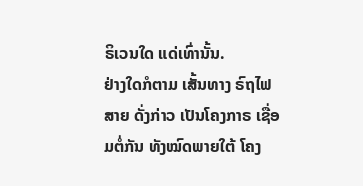ຣິເວນໃດ ແດ່ເທົ່ານັ້ນ.
ຢ່າງໃດກໍຕາມ ເສັ້ນທາງ ຣົຖໄຟສາຍ ດັ່ງກ່າວ ເປັນໂຄງກາຣ ເຊື່ອມຕໍ່ກັນ ທັງໝົດພາຍໃຕ້ ໂຄງ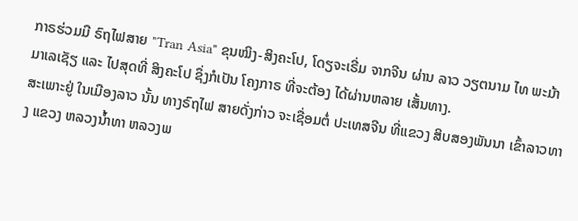ກາຣຮ່ວມມື ຣົຖໄຟສາຍ "Tran Asia" ຂຸນໝິງ-ສິງຄະໂປ, ໂດຽຈະເຣີ່ມ ຈາກຈີນ ຜ່ານ ລາວ ວຽຕນາມ ໄທ ພະມ້າ ມາເລເຊັຽ ແລະ ໄປສຸດທີ່ ສິງຄະໂປ ຊຶ່ງກໍເປັນ ໂຄງກາຣ ທີ່ຈະຕ້ອງ ໄດ້ຜ່ານຫລາຍ ເສັ້ນທາງ.
ສະເພາະຢູ່ ໃນເມືອງລາວ ນັ້ນ ທາງຣົຖໄຟ ສາຍດັ່ງກ່າວ ຈະເຊື່ອມຕໍ່ ປະເທສຈີນ ທີ່ແຂວງ ສິບສອງພັນນາ ເຂົ້າລາວທາງ ແຂວງ ຫລວງນ້ຳທາ ຫລວງພ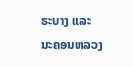ຣະບາງ ແລະ ນະຄອນຫລວງ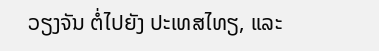ວຽງຈັນ ຕໍ່ໄປຍັງ ປະເທສໄທຽ, ແລະ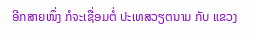ອີກສາຍໜຶ່ງ ກໍຈະເຊື່ອມຕໍ່ ປະເທສວຽຕນາມ ກັບ ແຂວງ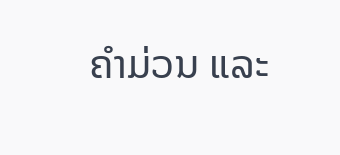ຄຳມ່ວນ ແລະ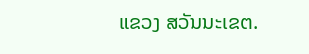ແຂວງ ສວັນນະເຂຕ.